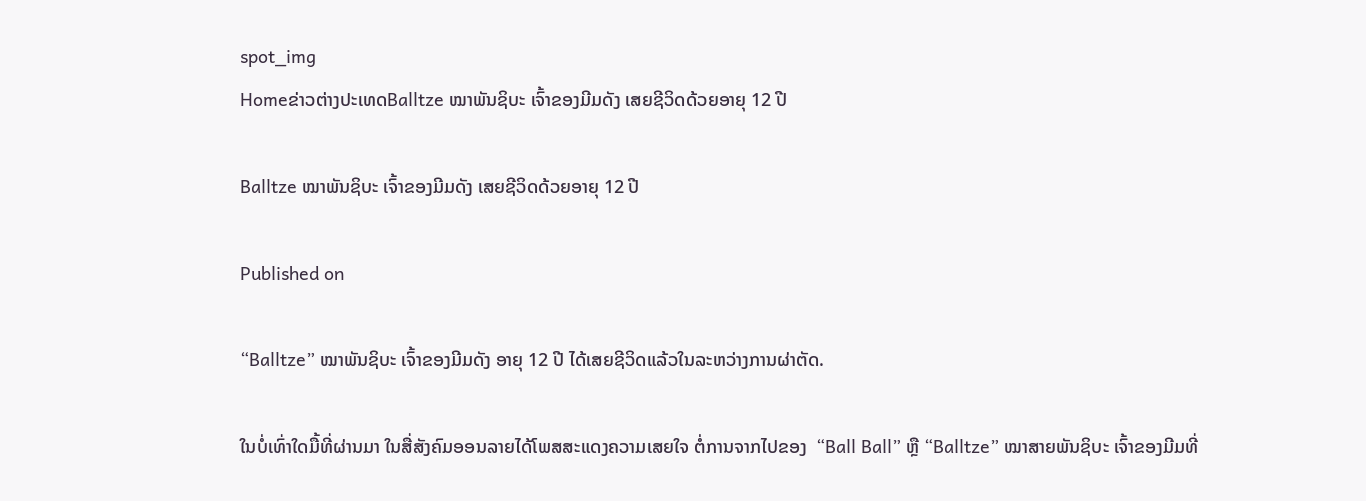spot_img
Homeຂ່າວຕ່າງປະເທດBalltze ໝາພັນຊິບະ ເຈົ້າຂອງມີມດັງ ເສຍຊີວິດດ້ວຍອາຍຸ 12 ປີ

Balltze ໝາພັນຊິບະ ເຈົ້າຂອງມີມດັງ ເສຍຊີວິດດ້ວຍອາຍຸ 12 ປີ

Published on

“Balltze” ໝາພັນຊິບະ ເຈົ້າຂອງມີມດັງ ອາຍຸ 12 ປີ ໄດ້ເສຍຊີວິດແລ້ວໃນລະຫວ່າງການຜ່າຕັດ.

ໃນບໍ່ເທົ່າໃດມື້ທີ່ຜ່ານມາ ໃນສື່ສັງຄົມອອນລາຍໄດ້ໂພສສະແດງຄວາມເສຍໃຈ ຕໍ່ການຈາກໄປຂອງ  “Ball Ball” ຫຼື “Balltze” ໝາສາຍພັນຊິບະ ເຈົ້າຂອງມີມທີ່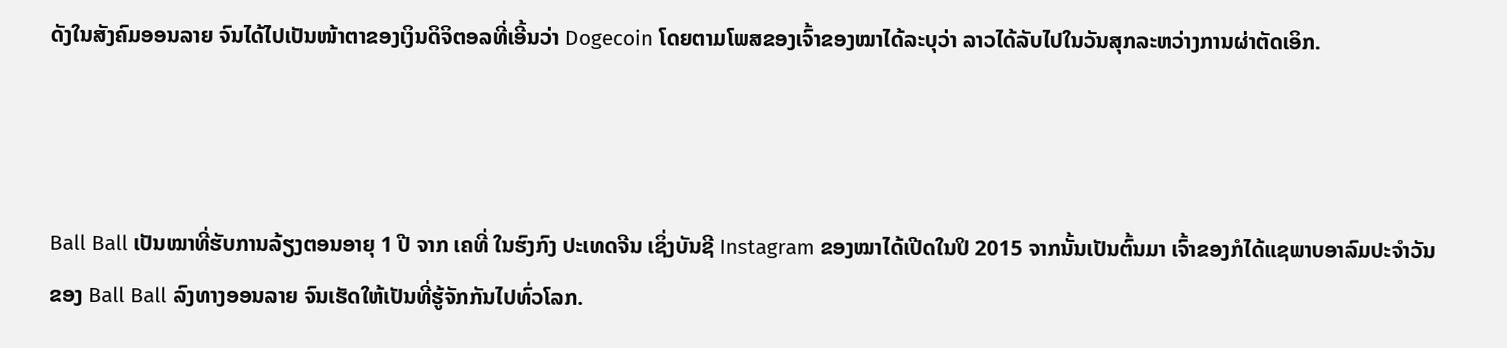ດັງໃນສັງຄົມອອນລາຍ ຈົນໄດ້ໄປເປັນໜ້າຕາຂອງເງິນດິຈິຕອລທີ່ເອີ້ນວ່າ Dogecoin ໂດຍຕາມໂພສຂອງເຈົ້າຂອງໝາໄດ້ລະບຸວ່າ ລາວໄດ້ລັບໄປໃນວັນສຸກລະຫວ່າງການຜ່າຕັດເອິກ.



Ball Ball ເປັນໝາທີ່ຮັບການລ້ຽງຕອນອາຍຸ 1 ປີ ຈາກ ເຄທີ່ ໃນຮົງກົງ ປະເທດຈີນ ເຊິ່ງບັນຊີ Instagram ຂອງໝາໄດ້ເປີດໃນປິ 2015 ຈາກນັ້ນເປັນຕົ້ນມາ ເຈົ້າຂອງກໍໄດ້ແຊພາບອາລົມປະຈຳວັນຂອງ Ball Ball ລົງທາງອອນລາຍ ຈົນເຮັດໃຫ້ເປັນທີ່ຮູ້ຈັກກັນໄປທົ່ວໂລກ.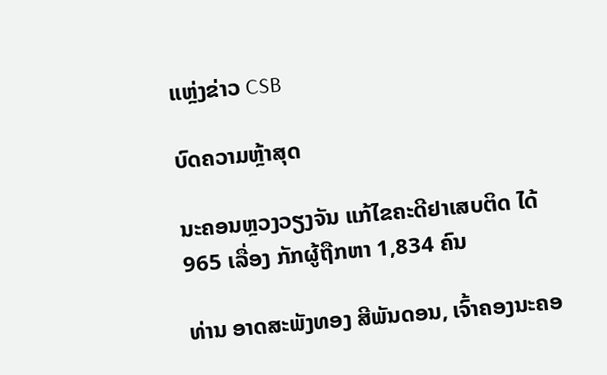ແຫຼ່ງຂ່າວ CSB

ບົດຄວາມຫຼ້າສຸດ

ນະຄອນຫຼວງວຽງຈັນ ແກ້ໄຂຄະດີຢາເສບຕິດ ໄດ້ 965 ເລື່ອງ ກັກຜູ້ຖືກຫາ 1,834 ຄົນ

ທ່ານ ອາດສະພັງທອງ ສີພັນດອນ, ເຈົ້າຄອງນະຄອ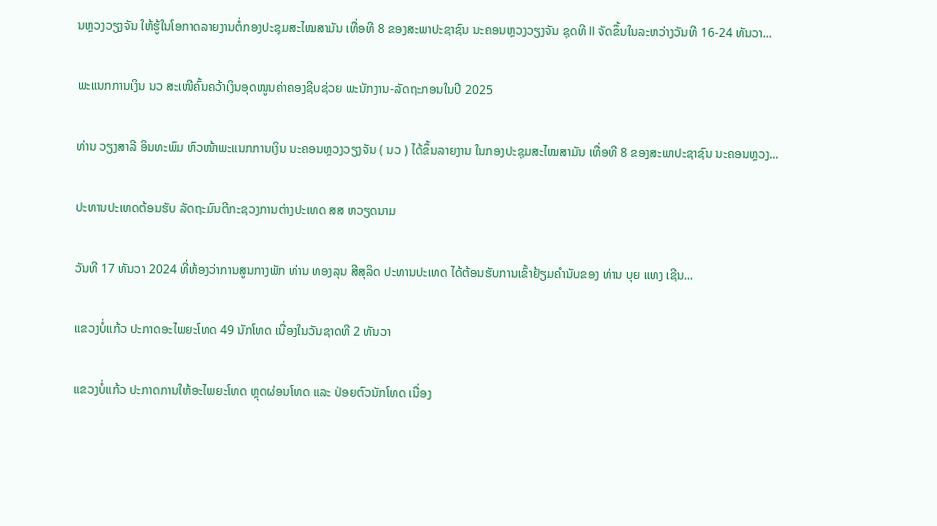ນຫຼວງວຽງຈັນ ໃຫ້ຮູ້ໃນໂອກາດລາຍງານຕໍ່ກອງປະຊຸມສະໄໝສາມັນ ເທື່ອທີ 8 ຂອງສະພາປະຊາຊົນ ນະຄອນຫຼວງວຽງຈັນ ຊຸດທີ II ຈັດຂຶ້ນໃນລະຫວ່າງວັນທີ 16-24 ທັນວາ...

ພະແນກການເງິນ ນວ ສະເໜີຄົ້ນຄວ້າເງິນອຸດໜູນຄ່າຄອງຊີບຊ່ວຍ ພະນັກງານ-ລັດຖະກອນໃນປີ 2025

ທ່ານ ວຽງສາລີ ອິນທະພົມ ຫົວໜ້າພະແນກການເງິນ ນະຄອນຫຼວງວຽງຈັນ ( ນວ ) ໄດ້ຂຶ້ນລາຍງານ ໃນກອງປະຊຸມສະໄໝສາມັນ ເທື່ອທີ 8 ຂອງສະພາປະຊາຊົນ ນະຄອນຫຼວງ...

ປະທານປະເທດຕ້ອນຮັບ ລັດຖະມົນຕີກະຊວງການຕ່າງປະເທດ ສສ ຫວຽດນາມ

ວັນທີ 17 ທັນວາ 2024 ທີ່ຫ້ອງວ່າການສູນກາງພັກ ທ່ານ ທອງລຸນ ສີສຸລິດ ປະທານປະເທດ ໄດ້ຕ້ອນຮັບການເຂົ້າຢ້ຽມຄຳນັບຂອງ ທ່ານ ບຸຍ ແທງ ເຊີນ...

ແຂວງບໍ່ແກ້ວ ປະກາດອະໄພຍະໂທດ 49 ນັກໂທດ ເນື່ອງໃນວັນຊາດທີ 2 ທັນວາ

ແຂວງບໍ່ແກ້ວ ປະກາດການໃຫ້ອະໄພຍະໂທດ ຫຼຸດຜ່ອນໂທດ ແລະ ປ່ອຍຕົວນັກໂທດ ເນື່ອງ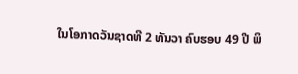ໃນໂອກາດວັນຊາດທີ 2 ທັນວາ ຄົບຮອບ 49 ປີ ພິ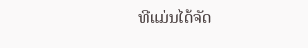ທີແມ່ນໄດ້ຈັດ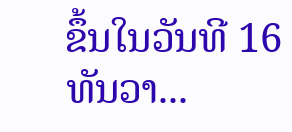ຂຶ້ນໃນວັນທີ 16 ທັນວາ...